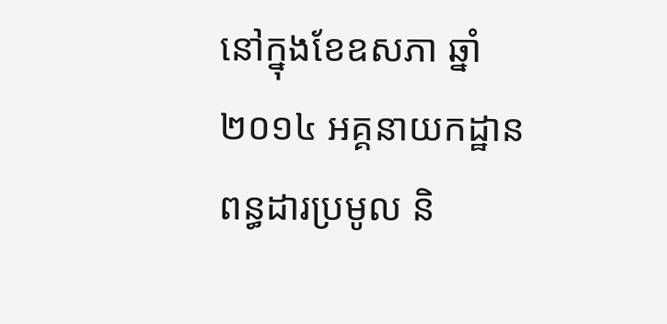នៅក្នុងខែឧសភា ឆ្នាំ ២០១៤ អគ្គនាយកដ្ឋានពន្ធដារប្រមូល និ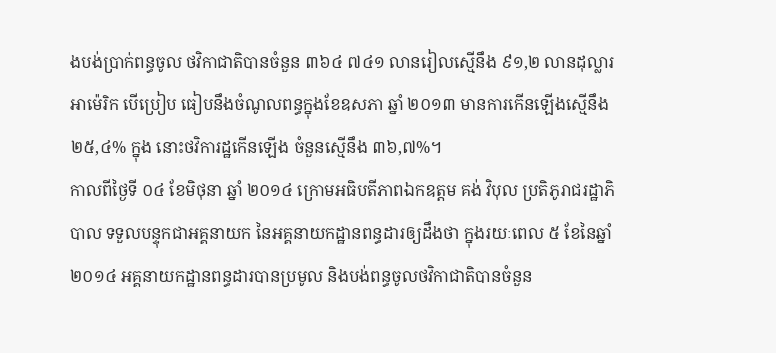ងបង់ប្រាក់ពន្ធចូល ថវិកាជាតិបានចំនួន ៣៦៤ ៧៤១ លានរៀលស្មើនឹង ៩១,២ លានដុល្លារអាម៉េរិក បើប្រៀប ធៀបនឹងចំណូលពន្ធក្នុងខែឧសភា ឆ្នាំ ២០១៣ មានការកើនឡើងស្មើនឹង ២៥,៤% ក្នុង នោះថវិការដ្ឋកើនឡើង ចំនួនស្មើនឹង ៣៦,៧%។
កាលពីថ្ងៃទី ០៤ ខែមិថុនា ឆ្នាំ ២០១៤ ក្រោមអធិបតីភាពឯកឧត្តម គង់ វិបុល ប្រតិភូរាជរដ្ឋាភិបាល ទទួលបន្ទុកជាអគ្គនាយក នៃអគ្គនាយកដ្ឋានពន្ធដារឲ្យដឹងថា ក្នុងរយៈពេល ៥ ខែនៃឆ្នាំ ២០១៤ អគ្គនាយកដ្ឋានពន្ធដារបានប្រមូល និងបង់ពន្ធចូលថវិកាជាតិបានចំនួន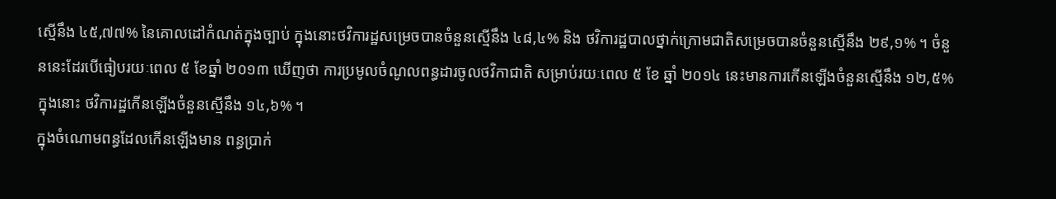ស្មើនឹង ៤៥,៧៧% នៃគោលដៅកំណត់ក្នុងច្បាប់ ក្នុងនោះថវិការដ្ឋសម្រេចបានចំនួនស្មើនឹង ៤៨,៤% និង ថវិការដ្ឋបាលថ្នាក់ក្រោមជាតិសម្រេចបានចំនួនស្មើនឹង ២៩,១% ។ ចំនួននេះដែរបើធៀបរយៈពេល ៥ ខែឆ្នាំ ២០១៣ ឃើញថា ការប្រមូលចំណូលពន្ធដារចូលថវិកាជាតិ សម្រាប់រយៈពេល ៥ ខែ ឆ្នាំ ២០១៤ នេះមានការកើនឡើងចំនួនស្មើនឹង ១២,៥% ក្នុងនោះ ថវិការដ្ឋកើនឡើងចំនួនស្មើនឹង ១៤,៦% ។
ក្នុងចំណោមពន្ធដែលកើនឡើងមាន ពន្ធប្រាក់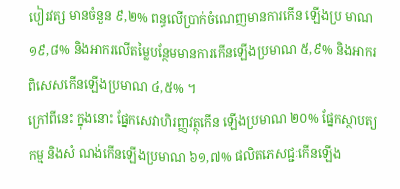បៀរវត្ស មានចំនួន ៩,២% ពន្ធលើប្រាក់ចំណេញមានការកើន ឡើងប្រ មាណ ១៩,៨% និងអាករលើតម្លៃបន្ថែមមានការកើនឡើងប្រមាណ ៥,៩% និងអាករ ពិសេសកើនឡើងប្រមាណ ៤,៥% ។
ក្រៅពីនេះ ក្នុងនោះ ផ្នែកសេវាហិរញ្ញវត្ថុកើន ឡើងប្រមាណ ២០% ផ្នែកស្ថាបត្យកម្ម និងសំ ណង់កើនឡើងប្រមាណ ៦១,៧% ផលិតភេសជ្ជៈកើនឡើង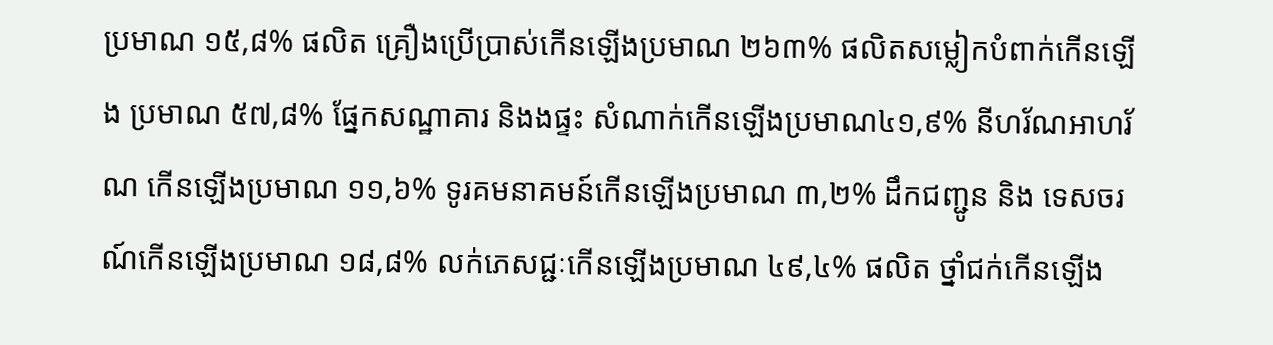ប្រមាណ ១៥,៨% ផលិត គ្រឿងប្រើប្រាស់កើនឡើងប្រមាណ ២៦៣% ផលិតសម្លៀកបំពាក់កើនឡើង ប្រមាណ ៥៧,៨% ផ្នែកសណ្ឋាគារ និងងផ្ទះ សំណាក់កើនឡើងប្រមាណ៤១,៩% នីហរ័ណអាហរ័ណ កើនឡើងប្រមាណ ១១,៦% ទូរគមនាគមន៍កើនឡើងប្រមាណ ៣,២% ដឹកជញ្ជូន និង ទេសចរណ៍កើនឡើងប្រមាណ ១៨,៨% លក់ភេសជ្ជៈកើនឡើងប្រមាណ ៤៩,៤% ផលិត ថ្នាំជក់កើនឡើង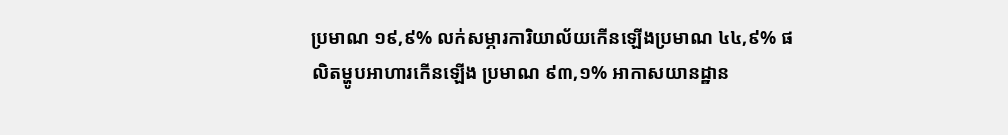ប្រមាណ ១៩,៩% លក់សម្ភារការិយាល័យកើនឡើងប្រមាណ ៤៤,៩% ផលិតម្ហូបអាហារកើនឡើង ប្រមាណ ៩៣,១% អាកាសយានដ្ឋាន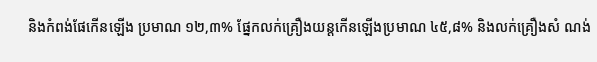និងកំពង់ផែកើនឡើង ប្រមាណ ១២,៣% ផ្នែកលក់គ្រឿងយន្តកើនឡើងប្រមាណ ៤៥,៨% និងលក់គ្រឿងសំ ណង់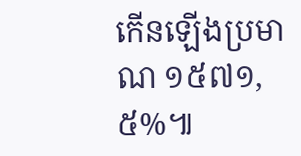កើនឡើងប្រមាណ ១៥៧១,៥%៕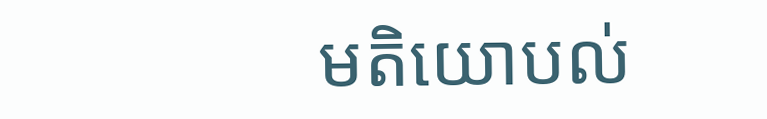មតិយោបល់